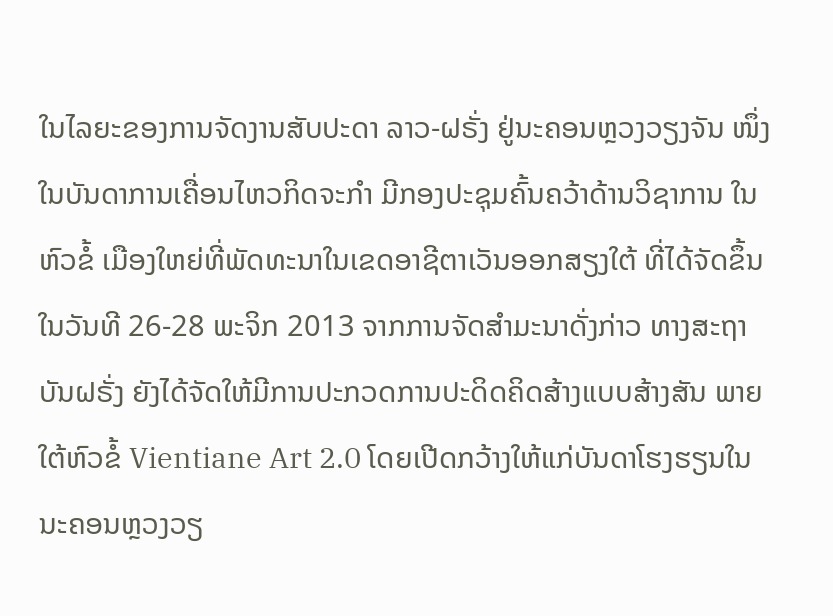ໃນໄລຍະຂອງການຈັດງານສັບປະດາ ລາວ-ຝຣັ່ງ ຢູ່ນະຄອນຫຼວງວຽງຈັນ ໜຶ່ງໃນບັນດາການເຄື່ອນໄຫວກິດຈະກຳ ມີກອງປະຊຸມຄົ້ນຄວ້າດ້ານວິຊາການ ໃນຫົວຂໍ້ ເມືອງໃຫຍ່ທີ່ພັດທະນາໃນເຂດອາຊີຕາເວັນອອກສຽງໃຕ້ ທີ່ໄດ້ຈັດຂຶ້ນໃນວັນທີ 26-28 ພະຈິກ 2013 ຈາກການຈັດສຳມະນາດັ່ງກ່າວ ທາງສະຖາບັນຝຣັ່ງ ຍັງໄດ້ຈັດໃຫ້ມີການປະກວດການປະດິດຄິດສ້າງແບບສ້າງສັນ ພາຍໃຕ້ຫົວຂໍ້ Vientiane Art 2.0 ໂດຍເປີດກວ້າງໃຫ້ແກ່ບັນດາໂຮງຮຽນໃນນະຄອນຫຼວງວຽ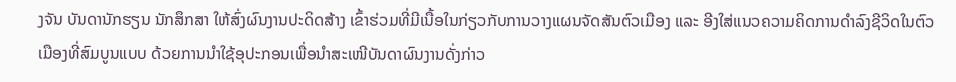ງຈັນ ບັນດານັກຮຽນ ນັກສຶກສາ ໃຫ້ສົ່ງຜົນງານປະດິດສ້າງ ເຂົ້າຮ່ວມທີ່ມີເນື້ອໃນກ່ຽວກັບການວາງແຜນຈັດສັນຕົວເມືອງ ແລະ ອີງໃສ່ແນວຄວາມຄິດການດຳລົງຊີວິດໃນຕົວເມືອງທີ່ສົມບູນແບບ ດ້ວຍການນຳໃຊ້ອຸປະກອນເພື່ອນຳສະເໜີບັນດາຜົນງານດັ່ງກ່າວ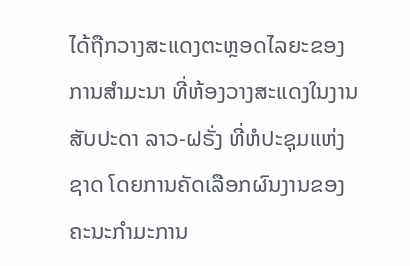ໄດ້ຖືກວາງສະແດງຕະຫຼອດໄລຍະຂອງການສຳມະນາ ທີ່ຫ້ອງວາງສະແດງໃນງານສັບປະດາ ລາວ-ຝຣັ່ງ ທີ່ຫໍປະຊຸມແຫ່ງຊາດ ໂດຍການຄັດເລືອກຜົນງານຂອງຄະນະກຳມະການ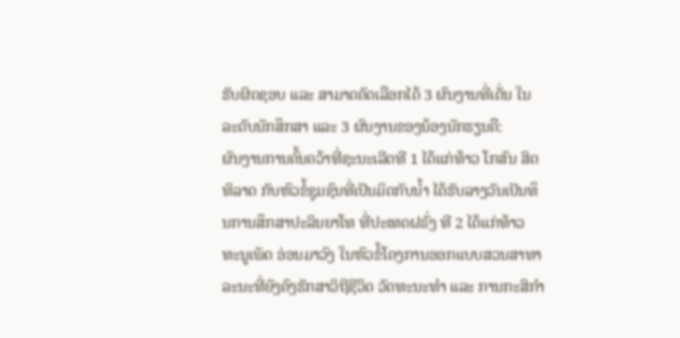ຮັບຜິດຊອບ ແລະ ສາມາດຄັດເລືອກໄດ້ 3 ຜົນງານທີ່ເດັ່ນ ໃນລະດັບນັກສຶກສາ ແລະ 3 ຜົນງານຂອງນ້ອງນັກຮຽນຄື:
ຜົນງານການຄົ້ນຄວ້າທີ່ຊະນະເລີດທີ 1 ໄດ້ແກ່ທ້າວ ໂກສົນ ສິດທິລາດ ກັບຫົວຂໍ້ຊຸມຊົນທີ່ເປັນມິດກັບນ້ຳ ໄດ້ຮັບລາງວັນເປັນທຶນການສຶກສາປະລິນຍາໂທ ທີ່ປະເທດຝຣັ່ງ ທີ 2 ໄດ້ແກ່ທ້າວ ທະນູເພັດ ອ່ອນມາວົງ ໃນຫົວຂໍ້ໂຄງການອອກແບບສວນສາທາລະນະທີ່ຍັງຄົງຮັກສາວິຖີຊີວິດ ວັດທະນະທຳ ແລະ ການກະສິກຳ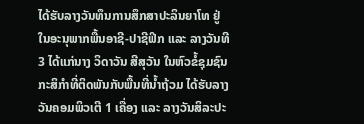ໄດ້ຮັບລາງວັນທຶນການສຶກສາປະລິນຍາໂທ ຢູ່ໃນອະນຸພາກພື້ນອາຊີ-ປາຊີຟິກ ແລະ ລາງວັນທີ 3 ໄດ້ແກ່ນາງ ວິດາວັນ ສີສຸວັນ ໃນຫົວຂໍ້ຊຸມຊົນກະສິກຳທີ່ຕິດພັນກັບພື້ນທີ່ນ້ຳຖ້ວມ ໄດ້ຮັບລາງວັນຄອມພິວເຕີ 1 ເຄື່ອງ ແລະ ລາງວັນສິລະປະ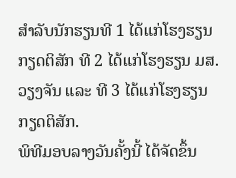ສຳລັບນັກຮຽນທີ 1 ໄດ້ແກ່ໂຮງຮຽນກຽດຕິສັກ ທີ 2 ໄດ້ແກ່ໂຮງຮຽນ ມສ.ວຽງຈັນ ແລະ ທີ 3 ໄດ້ແກ່ໂຮງຮຽນກຽດຕິສັກ.
ພິທີມອບລາງວັນຄັ້ງນີ້ ໄດ້ຈັດຂຶ້ນ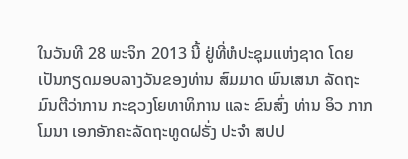ໃນວັນທີ 28 ພະຈິກ 2013 ນີ້ ຢູ່ທີ່ຫໍປະຊຸມແຫ່ງຊາດ ໂດຍເປັນກຽດມອບລາງວັນຂອງທ່ານ ສົມມາດ ພົນເສນາ ລັດຖະມົນຕີວ່າການ ກະຊວງໂຍທາທິການ ແລະ ຂົນສົ່ງ ທ່ານ ອິວ ກາກໂມນາ ເອກອັກຄະລັດຖະທູດຝຣັ່ງ ປະຈຳ ສປປ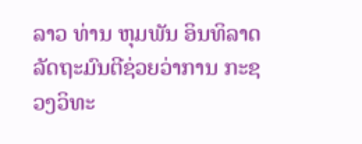ລາວ ທ່ານ ຫຸມພັນ ອິນທິລາດ ລັດຖະມົນຕີຊ່ວຍວ່າການ ກະຊວງວິທະ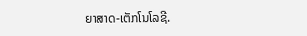ຍາສາດ-ເຕັກໂນໂລຊີ.